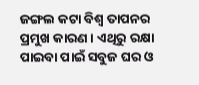ଜଙ୍ଗଲ କଟା ବିଶ୍ବ ତାପନର ପ୍ରମୁଖ କାରଣ । ଏଥିରୁ ରକ୍ଷା ପାଇବା ପାଇଁ ସବୁଜ ଘର ଓ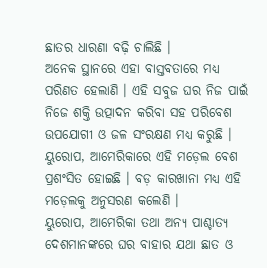ଛାତର ଧାରଣା ବଢ଼ି ଚାଲିଛି ।
ଅନେକ ସ୍ଥାନରେ ଏହା ବାସ୍ତବତାରେ ମଧ୍ୟ ପରିଣତ ହେଲାଣି । ଏହି ସବୁଜ ଘର ନିଜ ପାଇଁ ନିଜେ ଶକ୍ତି ଉତ୍ପାଦନ କରିବା ସହ ପରିବେଶ ଉପଯୋଗୀ ଓ ଜଳ ସଂରକ୍ଷଣ ମଧ୍ୟ କରୁଛି । ୟୁରୋପ, ଆମେରିକାରେ ଏହି ମଡ଼େଲ ବେଶ ପ୍ରଶଂସିତ ହୋଇଛି । ବଡ଼ କାରଖାନା ମଧ୍ୟ ଏହି ମଡ଼େଲକୁ ଅନୁସରଣ କଲେଣି ।
ୟୁରୋପ, ଆମେରିକା ତଥା ଅନ୍ୟ ପାଶ୍ଚାତ୍ୟ ଦେଶମାନଙ୍କରେ ଘର ବାହାର ଯଥା ଛାତ ଓ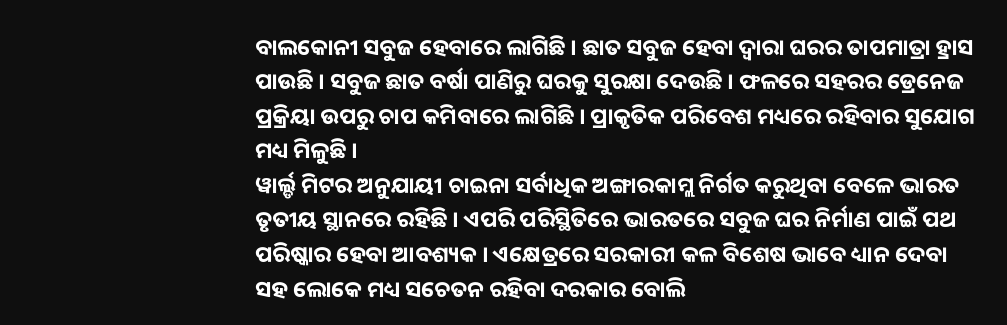ବାଲକୋନୀ ସବୁଜ ହେବାରେ ଲାଗିଛି । ଛାତ ସବୁଜ ହେବା ଦ୍ବାରା ଘରର ତାପମାତ୍ରା ହ୍ରାସ ପାଉଛି । ସବୁଜ ଛାତ ବର୍ଷା ପାଣିରୁ ଘରକୁ ସୁରକ୍ଷା ଦେଉଛି । ଫଳରେ ସହରର ଡ୍ରେନେଜ ପ୍ରକ୍ରିୟା ଉପରୁ ଚାପ କମିବାରେ ଲାଗିଛି । ପ୍ରାକୃତିକ ପରିବେଶ ମଧ୍ୟରେ ରହିବାର ସୁଯୋଗ ମଧ୍ୟ ମିଳୁଛି ।
ୱାର୍ଲ୍ଡ ମିଟର ଅନୁଯାୟୀ ଚାଇନା ସର୍ବାଧିକ ଅଙ୍ଗାରକାମ୍ଲ ନିର୍ଗତ କରୁଥିବା ବେଳେ ଭାରତ ତୃତୀୟ ସ୍ଥାନରେ ରହିଛି । ଏପରି ପରିସ୍ଥିତିରେ ଭାରତରେ ସବୁଜ ଘର ନିର୍ମାଣ ପାଇଁ ପଥ ପରିଷ୍କାର ହେବା ଆବଶ୍ୟକ । ଏକ୍ଷେତ୍ରରେ ସରକାରୀ କଳ ବିଶେଷ ଭାବେ ଧ୍ୟାନ ଦେବା ସହ ଲୋକେ ମଧ୍ୟ ସଚେତନ ରହିବା ଦରକାର ବୋଲି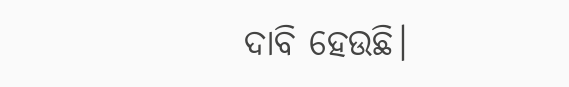ଦାବି ହେଉଛି।